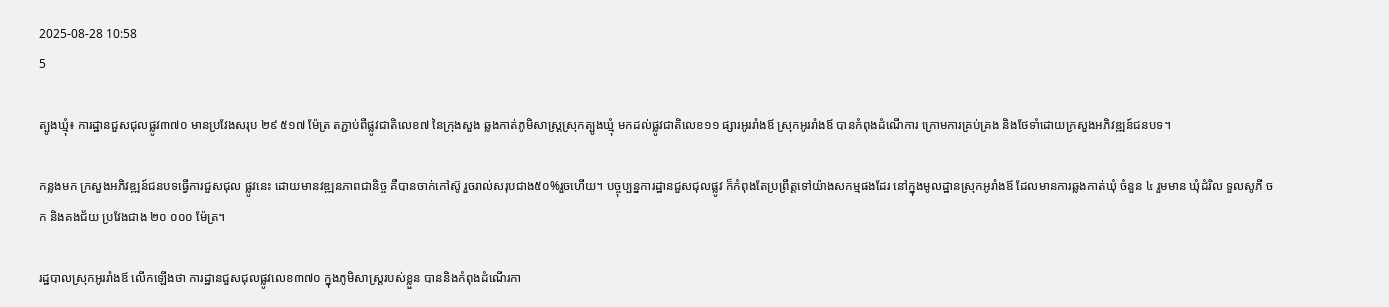2025-08-28 10:58
5

ត្បូងឃ្មុំ៖ ការដ្ឋានជួសជុលផ្លូវ៣៧០ មានប្រវែងសរុប ២៩ ៥១៧ ម៉ែត្រ តភ្ជាប់ពីផ្លូវជាតិលេខ៧ នៃក្រុងសួង ឆ្លងកាត់ភូមិសាស្រ្តស្រុកត្បូងឃ្មុំ មកដល់ផ្លូវជាតិលេខ១១ ផ្សារអូររាំងឪ ស្រុកអូររាំងឪ បានកំពុងដំណើការ ក្រោមការគ្រប់គ្រង និងថែទាំដោយក្រសួងអភិវឌ្ឍន៍ជនបទ។

កន្លងមក ក្រសួងអភិវឌ្ឍន៍ជនបទធ្វើការជួសជុល ផ្លូវនេះ ដោយមានវឌ្ឍនភាពជានិច្ច គឺបានចាក់កៅស៊ូ រួចរាល់សរុបជាង៥០%រួចហើយ។ បច្ចុប្បន្នការដ្ឋានជួសជុលផ្លូវ ក៏កំពុងតែប្រព្រឹត្តទៅយ៉ាងសកម្មផងដែរ នៅក្នុងមូលដ្ឋានស្រុកអូរាំងឪ ដែលមានការឆ្លងកាត់ឃុំ ចំនួន ៤ រួមមាន ឃុំដំរិល ទួលសូភី ចក និងគងជ័យ ប្រវែងជាង ២០ ០០០ ម៉ែត្រ។

រដ្ឋបាលស្រុកអូររាំងឪ លើកឡើងថា ការដ្ឋានជួសជុលផ្លូវលេខ៣៧០ ក្នុងភូមិសាស្រ្តរបស់ខ្លួន បាននិងកំពុងដំណើរកា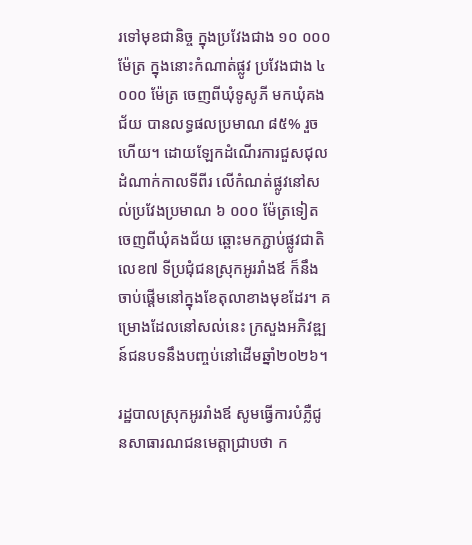រទៅមុខជានិច្ច ក្នុងប្រវែងជាង ១០ ០០០ ម៉ែត្រ ក្នុងនោះកំណាត់ផ្លូវ ប្រវែងជាង ៤ ០០០ ម៉ែត្រ ចេញពីឃុំទូសូភី មកឃុំគងជ័យ បានលទ្ធផលប្រមាណ ៨៥% រួចហើយ។ ដោយឡែកដំណើរការជួសជុលដំណាក់កាលទីពីរ លើកំណត់ផ្លូវនៅសល់ប្រវែងប្រមាណ ៦ ០០០ ម៉ែត្រទៀត ចេញពីឃុំគងជ័យ ឆ្ពោះមកភ្ជាប់ផ្លូវជាតិលេខ៧ ទីប្រជុំជនស្រុកអូររាំងឪ ក៏នឹងចាប់ផ្តើមនៅក្នុងខែតុលាខាងមុខដែរ។ គម្រោងដែលនៅសល់នេះ ក្រសួងអភិវឌ្ឍន៍ជនបទនឹងបញ្ចប់នៅដើមឆ្នាំ២០២៦។

រដ្ឋបាលស្រុកអូររាំងឪ សូមធ្វើការបំភ្លឺជូនសាធារណជនមេត្តាជ្រាបថា ក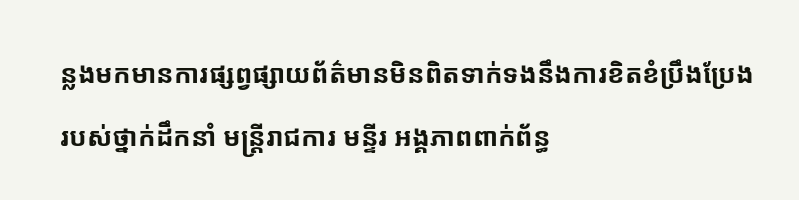ន្លងមកមានការផ្សព្វផ្សាយព័ត៌មានមិនពិតទាក់ទងនឹងការខិតខំប្រឹងប្រែងរបស់ថ្នាក់ដឹកនាំ មន្រ្តីរាជការ មន្ទីរ អង្គភាពពាក់ព័ន្ធ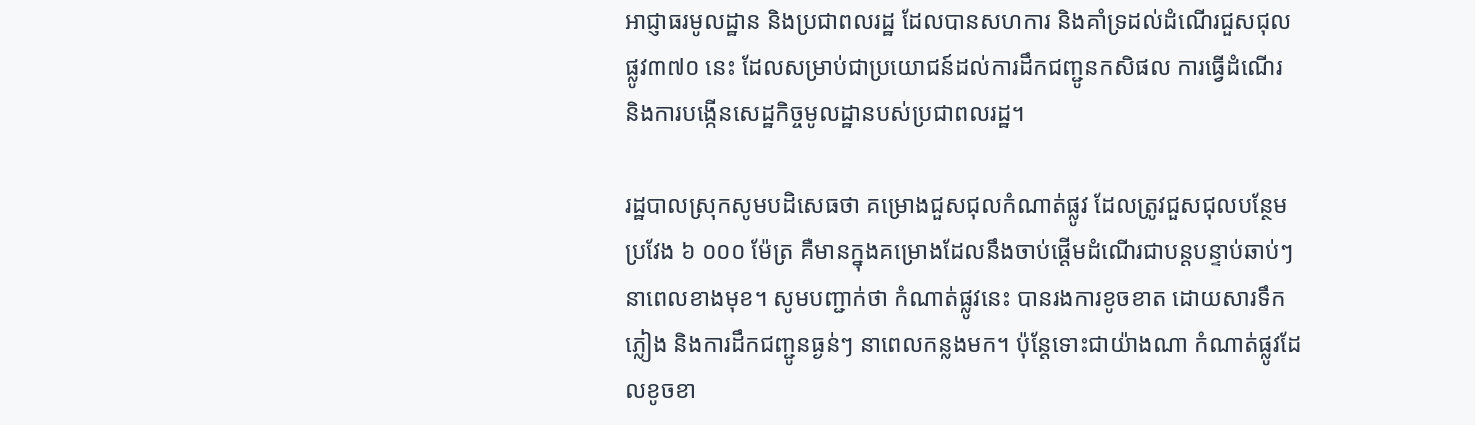អាជ្ញាធរមូលដ្ឋាន និងប្រជាពលរដ្ឋ ដែលបានសហការ និងគាំទ្រដល់ដំណើរជួសជុលផ្លូវ៣៧០ នេះ ដែលសម្រាប់ជាប្រយោជន៍ដល់ការដឹកជញ្ជូនកសិផល ការធ្វើដំណើរ និងការបង្កើនសេដ្ឋកិច្ចមូលដ្ឋានបស់ប្រជាពលរដ្ឋ។

រដ្ឋបាលស្រុកសូមបដិសេធថា គម្រោងជួសជុលកំណាត់ផ្លូវ ដែលត្រូវជួសជុលបន្ថែមប្រវែង ៦ ០០០ ម៉ែត្រ គឺមានក្នុងគម្រោងដែលនឹងចាប់ផ្តើមដំណើរជាបន្តបន្ទាប់ឆាប់ៗនាពេលខាងមុខ។ សូមបញ្ជាក់ថា កំណាត់ផ្លូវនេះ បានរងការខូចខាត ដោយសារទឹកភ្លៀង និងការដឹកជញ្ជូនធ្ងន់ៗ នាពេលកន្លងមក។ ប៉ុន្តែទោះជាយ៉ាងណា កំណាត់ផ្លូវដែលខូចខា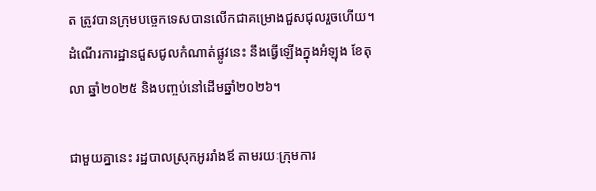ត ត្រូវបានក្រុមបច្ចេកទេសបានលើកជាគម្រោងជួសជុលរួចហើយ។ ដំណើរការដ្ឋានជួសជូលកំណាត់ផ្លូវនេះ នឹងធ្វើឡើងក្នុងអំឡុង ខែតុលា ឆ្នាំ២០២៥ និងបញ្ចប់នៅដើមឆ្នាំ២០២៦។

ជាមួយគ្នានេះ រដ្ឋបាលស្រុកអូររាំងឪ តាមរយៈក្រុមការ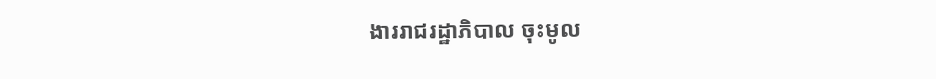ងាររាជរដ្ឋាភិបាល ចុះមូល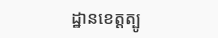ដ្ឋានខេត្តត្បូ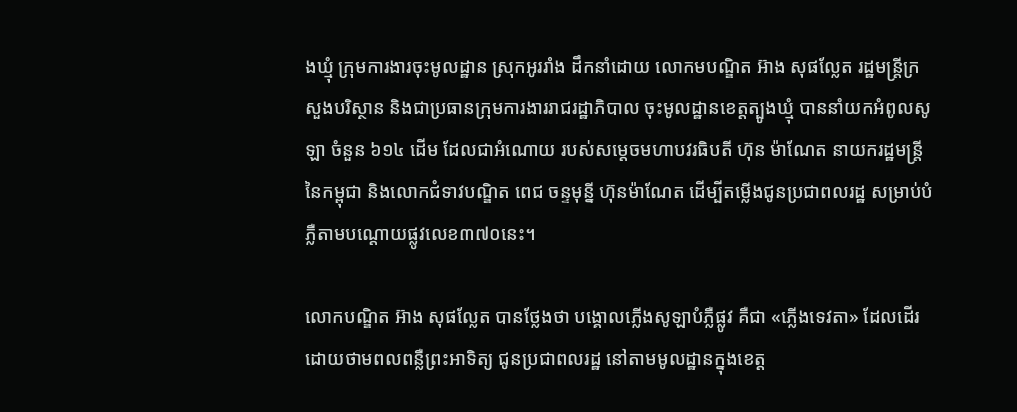ងឃ្មុំ ក្រុមការងារចុះមូលដ្ឋាន ស្រុកអូររាំង ដឹកនាំដោយ លោកមបណ្ឌិត អ៊ាង សុផល្លែត រដ្ឋមន្រ្តីក្រសួងបរិស្ថាន និងជាប្រធានក្រុមការងាររាជរដ្ឋាភិបាល ចុះមូលដ្ឋានខេត្តត្បូងឃ្មុំ បាននាំយកអំពូលសូឡា ចំនួន ៦១៤ ដើម ដែលជាអំណោយ របស់សម្តេចមហាបវរធិបតី ហ៊ុន ម៉ាណែត នាយករដ្ឋមន្រ្តីនៃកម្ពុជា និងលោកជំទាវបណ្ឌិត ពេជ ចន្ទមុន្នី ហ៊ុនម៉ាណែត ដើម្បីតម្លើងជូនប្រជាពលរដ្ឋ សម្រាប់បំភ្លឺតាមបណ្តោយផ្លូវលេខ៣៧០នេះ។

លោកបណ្ឌិត អ៊ាង សុផល្លែត បានថ្លែងថា បង្គោលភ្លើងសូឡាបំភ្លឺផ្លូវ គឺជា «ភ្លើងទេវតា» ដែលដើរដោយថាមពលពន្លឺព្រះអាទិត្យ ជូនប្រជាពលរដ្ឋ នៅតាមមូលដ្ឋានក្នុងខេត្ត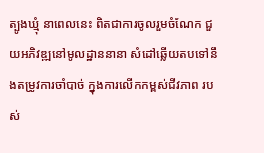ត្បូងឃ្មុំ នាពេលនេះ ពិតជាការចូលរួមចំណែក ជួយអភិវឌ្ឍនៅមូលដ្ឋាននានា សំដៅឆ្លើយតបទៅនឹងតម្រូវការចាំបាច់ ក្នុងការលើកកម្ពស់ជីវភាព របស់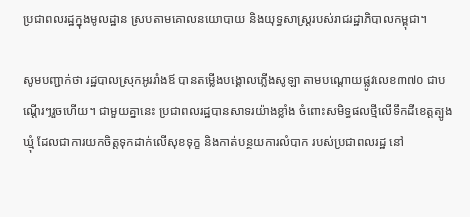ប្រជាពលរដ្ឋក្នុងមូលដ្ឋាន ស្របតាមគោលនយោបាយ និងយុទ្ធសាស្រ្តរបស់រាជរដ្ឋាភិបាលកម្ពុជា។

សូមបញ្ជាក់ថា រដ្ឋបាលស្រុកអូររាំងឪ បានតម្លើងបង្គោលភ្លើងសូឡា តាមបណ្តោយផ្លូវលេខ៣៧០ ជាបណ្តើរៗរួចហើយ។ ជាមួយគ្នានេះ ប្រជាពលរដ្ឋបានសាទរយ៉ាងខ្លាំង ចំពោះសមិទ្ធផលថ្មីលើទឹកដីខេត្តត្បូងឃ្មុំ ដែលជាការយកចិត្តទុកដាក់លើសុខទុក្ខ និងកាត់បន្ថយការលំបាក របស់ប្រជាពលរដ្ឋ នៅ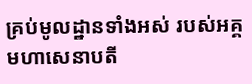គ្រប់មូលដ្ឋានទាំងអស់ របស់អគ្គមហាសេនាបតី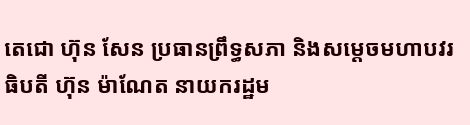តេជោ ហ៊ុន សែន ប្រធានព្រឹទ្ធសភា និងសម្តេចមហាបវរធិបតី ហ៊ុន ម៉ាណែត នាយករដ្ឋម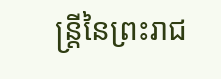ន្រ្តីនៃព្រះរាជ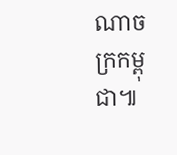ណាចក្រកម្ពុជា៕